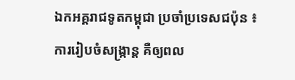ឯកអគ្គរាជទូតកម្ពុជា ប្រចាំប្រទេសជប៉ុន ៖ ការរៀបចំសង្ក្រាន្ត គឺឲ្យពល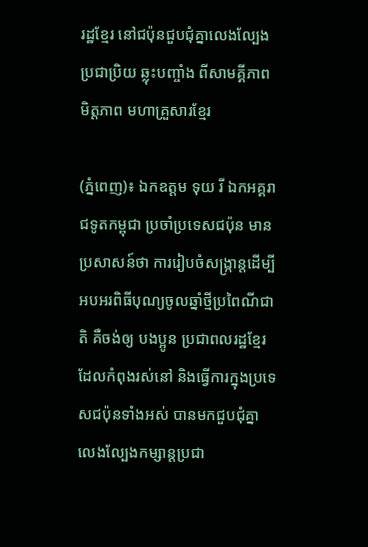រដ្ឋខ្មែរ នៅជប៉ុនជួបជុំគ្នាលេងល្បែងប្រជាប្រិយ ឆ្លុះបញ្ចាំង ពីសាមគ្គីភាព មិត្តភាព មហាគ្រួសារខ្មែរ

(ភ្នំពេញ)៖ ឯកឧត្តម ទុយ រី ឯកអគ្គរាជទូតកម្ពុជា ប្រចាំប្រទេសជប៉ុន មានប្រសាសន៍ថា ការរៀបចំសង្ក្រាន្តដើម្បីអបអរពិធីបុណ្យចូលឆ្នាំថ្មីប្រពៃណីជាតិ គឺចង់ឲ្យ បងប្អូន ប្រជាពលរដ្ឋខ្មែរដែលកំពុងរស់នៅ និងធ្វើការក្នុងប្រទេសជប៉ុនទាំងអស់ បានមកជួបជុំគ្នាលេងល្បែងកម្សាន្ដប្រជា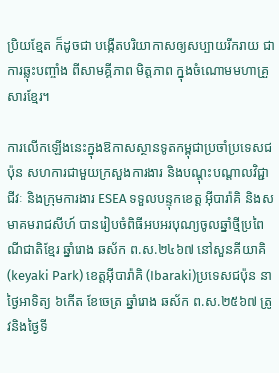ប្រិយខ្មែត ក៏ដូចជា បង្កើតបរិយាកាសឲ្យសប្បាយរីករាយ ជាការឆ្លុះបញ្ចាំង ពីសាមគ្គីភាព មិត្តភាព ក្នុងចំណោមមហាគ្រួសារខ្មែរ។

ការលើកឡើងនេះក្នុងឱកាសស្ថានទូតកម្ពុជាប្រចាំប្រទេសជប៉ុន សហការជាមួយក្រសួងការងារ និងបណ្តុះបណ្តាលវិជ្ជាជីវៈ និងក្រុមការងារ ESEA ទទួលបន្ទុកខេត្ត អ៊ីបារ៉ាគិ និងសមាគមរាជសីហ៍ បានរៀបចំពិធីអបអរបុណ្យចូលឆ្នាំថ្មីប្រពៃណីជាតិខ្មែរ ឆ្នាំរោង ឆស័ក ព.ស.២៤៦៧ នៅសួនគីយាគិ(keyaki Park) ខេត្តអ៊ីបារ៉ាគិ (Ibaraki)ប្រទេសជប៉ុន នាថ្ងៃអាទិត្យ ៦កើត ខែចេត្រ ឆ្នាំរោង ឆស័ក ព.ស.២៥៦៧ ត្រូវនិងថ្ងៃទី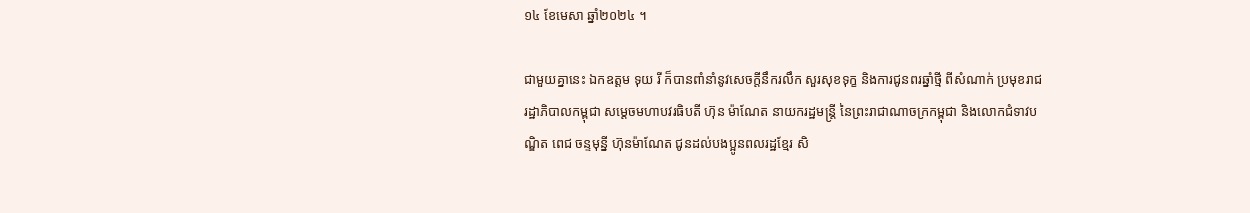១៤ ខែមេសា ឆ្នាំ២០២៤ ។

ជាមួយគ្នានេះ ឯកឧត្តម ទុយ រី ក៏បានពាំនាំនូវសេចក្តីនឹករលឹក សួរសុខទុក្ខ និងការជូនពរឆ្នាំថ្មី ពីសំណាក់ ប្រមុខរាជរដ្ឋាភិបាលកម្ពុជា សម្ដេចមហាបវរធិបតី ហ៊ុន ម៉ាណែត នាយករដ្ឋមន្ត្រី នៃព្រះរាជាណាចក្រកម្ពុជា និងលោកជំទាវបណ្ឌិត ពេជ ចន្ទមុន្នី ហ៊ុនម៉ាណែត ជូនដល់បងប្អូនពលរដ្ឋខ្មែរ សិ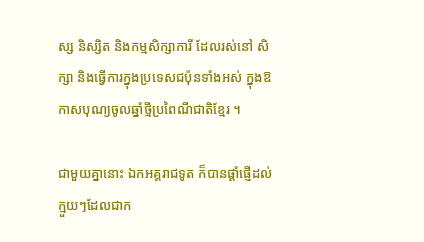ស្ស និស្សិត និងកម្មសិក្សាការី ដែលរស់នៅ សិក្សា និងធ្វើការក្នុងប្រទេសជប៉ុនទាំងអស់ ក្នុងឱកាសបុណ្យចូលឆ្នាំថ្មីប្រពៃណីជាតិខ្មែរ ។

ជាមួយគ្នានោះ ឯកអគ្គរាជទូត ក៏បានផ្ដាំផ្ញើដល់ក្មួយៗដែលជាក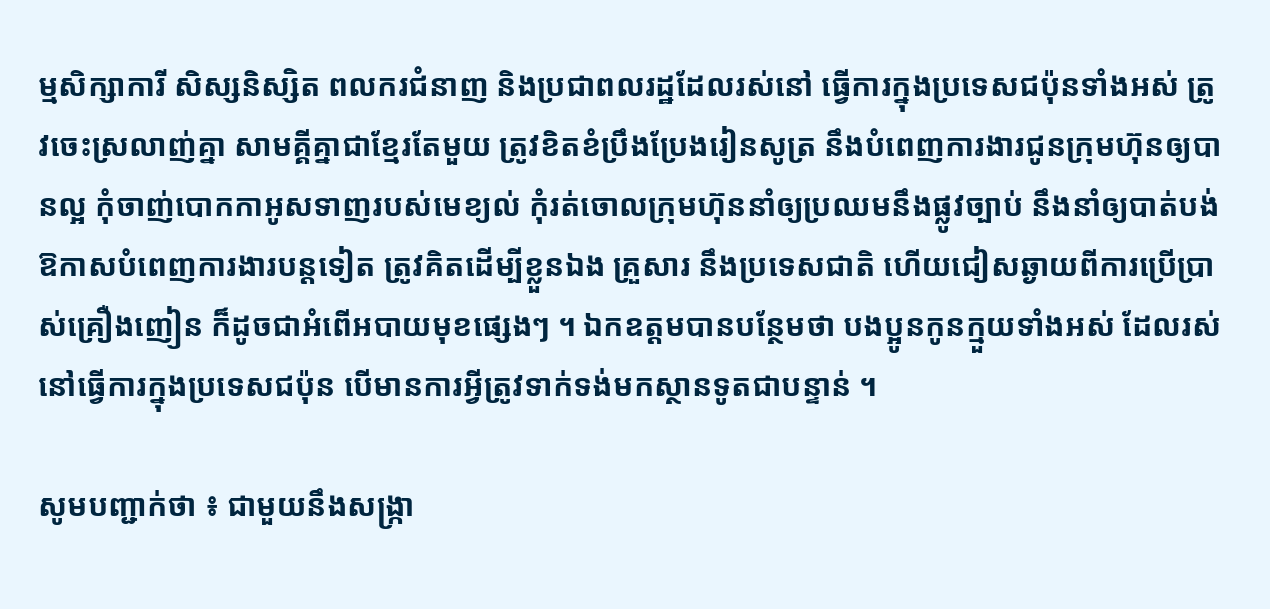ម្មសិក្សាការី សិស្សនិស្សិត ពលករជំនាញ និងប្រជាពលរដ្ឋដែលរស់នៅ ធ្វើការក្នុងប្រទេសជប៉ុនទាំងអស់ ត្រូវចេះស្រលាញ់គ្នា សាមគ្គីគ្នាជាខ្មែរតែមួយ ត្រូវខិតខំប្រឹងប្រែងរៀនសូត្រ នឹងបំពេញការងារជូនក្រុមហ៊ុនឲ្យបានល្អ កុំចាញ់បោកកាអូសទាញរបស់មេខ្យល់ កុំរត់ចោលក្រុមហ៊ុននាំឲ្យប្រឈមនឹងផ្លូវច្បាប់ នឹងនាំឲ្យបាត់បង់ឱកាសបំពេញការងារបន្តទៀត ត្រូវគិតដើម្បីខ្លួនឯង គ្រួសារ នឹងប្រទេសជាតិ ហើយជៀសឆ្ងាយពីការប្រើប្រាស់គ្រឿងញៀន ក៏ដូចជាអំពើអបាយមុខផ្សេងៗ ។ ឯកឧត្តមបានបន្ថែមថា បងប្អូនកូនក្មួយទាំងអស់ ដែលរស់នៅធ្វើការក្នុងប្រទេសជប៉ុន បើមានការអ្វីត្រូវទាក់ទង់មកស្ថានទូតជាបន្ទាន់ ។

សូមបញ្ជាក់ថា ៖ ជាមួយនឹងសង្ក្រា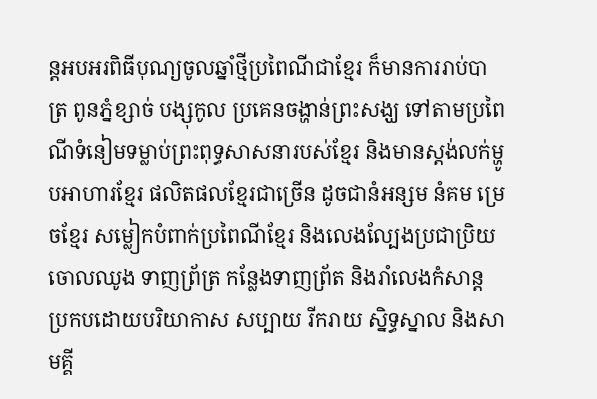ន្តអបអរពិធីបុណ្យចូលឆ្នាំថ្មីប្រពៃណីជាខ្មែរ ក៏មានការរាប់បាត្រ ពូនភ្នំខ្សាច់ បង្សុកូល ប្រគេនចង្ហាន់ព្រះសង្ឃ ទៅតាមប្រពៃណីទំនៀមទម្លាប់ព្រះពុទ្ធសាសនារបស់ខ្មែរ និងមានស្តង់លក់ម្ហូបអាហារខ្មែរ ផលិតផលខ្មែរជាច្រើន ដូចជានំអន្សម នំគម ម្រេចខ្មែរ សម្លៀកបំពាក់ប្រពៃណីខ្មែរ និងលេងល្បែងប្រជាប្រិយចោលឈូង ទាញព្រ័ត្រ កន្លែងទាញព្រ័ត និងរាំលេងកំសាន្ត ប្រកបដោយបរិយាកាស សប្បាយ រីករាយ ស្និទ្ធស្នាល និងសាមគ្គី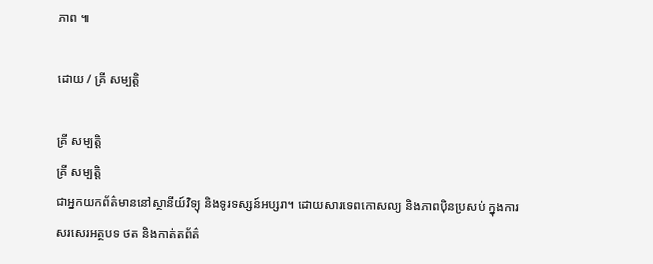ភាព ៕

ដោយ / គ្រី សម្បត្តិ

គ្រី សម្បត្តិ
គ្រី សម្បត្តិ
ជាអ្នកយកព័ត៌មាននៅស្ថានីយ៍វិទ្យុ និងទូរទស្សន៍អប្សរា។ ដោយសារទេពកោសល្យ និងភាពប៉ិនប្រសប់ ក្នុងការសរសេរអត្ថបទ ថត និងកាត់តព័ត៌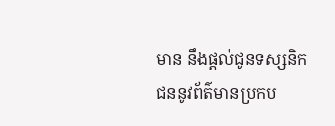មាន នឹងផ្ដល់ជូនទស្សនិកជននូវព័ត៌មានប្រកប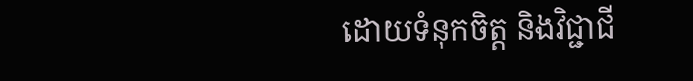ដោយទំនុកចិត្ត និងវិជ្ជាជី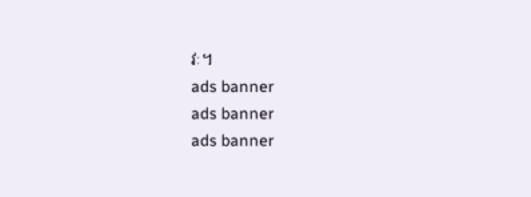វៈ។
ads banner
ads banner
ads banner